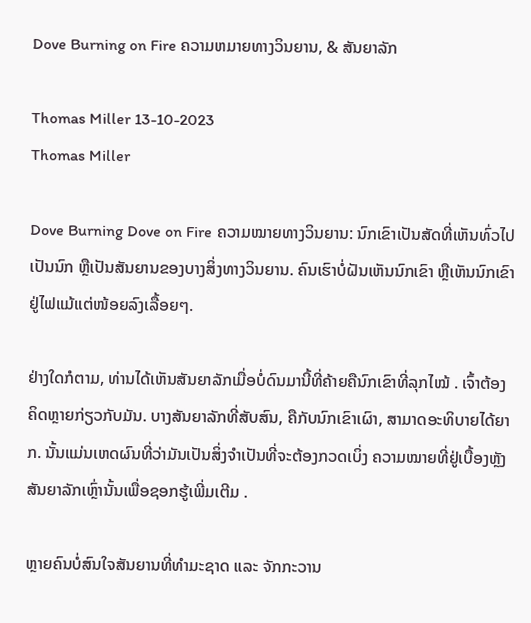Dove Burning on Fire ຄວາມຫມາຍທາງວິນຍານ, & ສັນຍາລັກ

Thomas Miller 13-10-2023
Thomas Miller

Dove Burning Dove on Fire ຄວາມໝາຍທາງວິນຍານ: ນົກເຂົາເປັນສັດທີ່ເຫັນທົ່ວໄປເປັນນົກ ຫຼືເປັນສັນຍານຂອງບາງສິ່ງທາງວິນຍານ. ຄົນເຮົາບໍ່ຝັນເຫັນນົກເຂົາ ຫຼືເຫັນນົກເຂົາຢູ່ໄຟແມ້ແຕ່ໜ້ອຍລົງເລື້ອຍໆ.

ຢ່າງໃດກໍຕາມ, ທ່ານໄດ້ເຫັນສັນຍາລັກເມື່ອບໍ່ດົນມານີ້ທີ່ຄ້າຍຄືນົກເຂົາທີ່ລຸກໄໝ້ . ເຈົ້າຕ້ອງຄິດຫຼາຍກ່ຽວກັບມັນ. ບາງສັນຍາລັກທີ່ສັບສົນ, ຄືກັບນົກເຂົາເຜົາ, ສາມາດອະທິບາຍໄດ້ຍາກ. ນັ້ນແມ່ນເຫດຜົນທີ່ວ່າມັນເປັນສິ່ງຈໍາເປັນທີ່ຈະຕ້ອງກວດເບິ່ງ ຄວາມໝາຍທີ່ຢູ່ເບື້ອງຫຼັງສັນຍາລັກເຫຼົ່ານັ້ນເພື່ອຊອກຮູ້ເພີ່ມເຕີມ .

ຫຼາຍຄົນບໍ່ສົນໃຈສັນຍານທີ່ທຳມະຊາດ ແລະ ຈັກກະວານ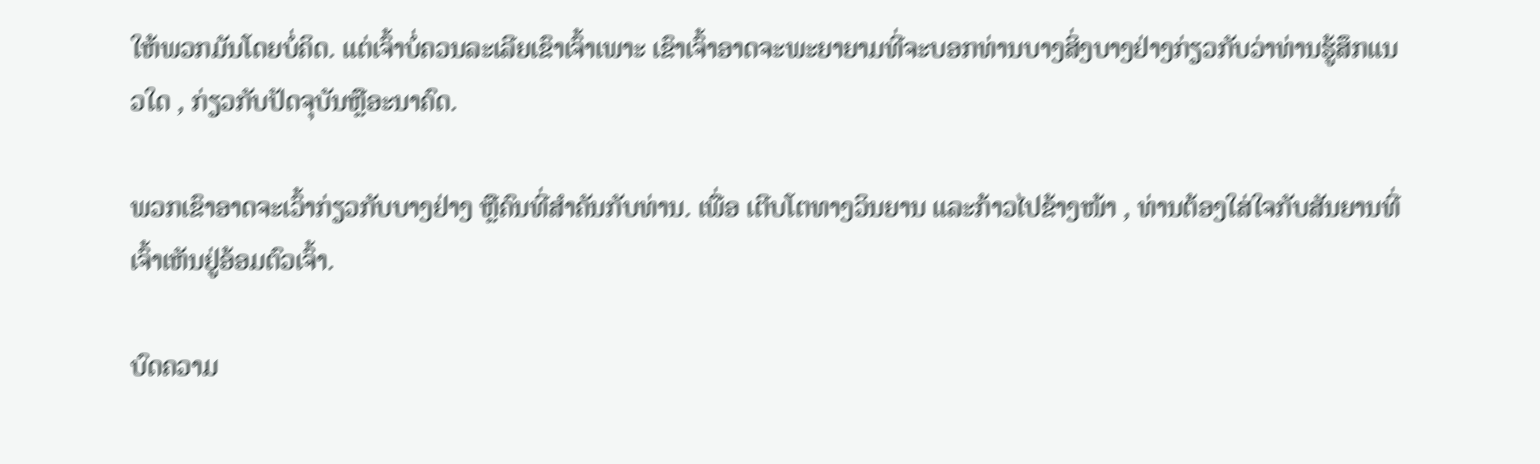ໃຫ້ພວກມັນໂດຍບໍ່ຄິດ. ແຕ່ເຈົ້າບໍ່ຄວນລະເລີຍເຂົາເຈົ້າເພາະ ເຂົາເຈົ້າອາດຈະພະຍາຍາມທີ່ຈະບອກທ່ານບາງສິ່ງບາງຢ່າງກ່ຽວກັບວ່າທ່ານຮູ້ສຶກແນວໃດ , ກ່ຽວກັບປັດຈຸບັນຫຼືອະນາຄົດ.

ພວກເຂົາອາດຈະເວົ້າກ່ຽວກັບບາງຢ່າງ ຫຼືຄົນທີ່ສຳຄັນກັບທ່ານ. ເພື່ອ ເຕີບໂຕທາງວິນຍານ ແລະກ້າວໄປຂ້າງໜ້າ , ທ່ານຕ້ອງໃສ່ໃຈກັບສັນຍານທີ່ເຈົ້າເຫັນຢູ່ອ້ອມຕົວເຈົ້າ.

ບົດຄວາມ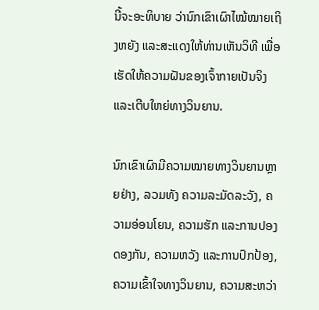ນີ້ຈະອະທິບາຍ ວ່ານົກເຂົາເຜົາໄໝ້ໝາຍເຖິງຫຍັງ ແລະສະແດງໃຫ້ທ່ານເຫັນວິທີ ເພື່ອເຮັດໃຫ້ຄວາມຝັນຂອງເຈົ້າກາຍເປັນຈິງ ແລະເຕີບໃຫຍ່ທາງວິນຍານ.

ນົກເຂົາເຜົາມີຄວາມໝາຍທາງວິນຍານຫຼາຍຢ່າງ, ລວມທັງ ຄວາມລະມັດລະວັງ, ຄວາມອ່ອນໂຍນ, ຄວາມຮັກ ແລະການປອງດອງກັນ, ຄວາມຫວັງ ແລະການປົກປ້ອງ, ຄວາມເຂົ້າໃຈທາງວິນຍານ, ຄວາມສະຫວ່າ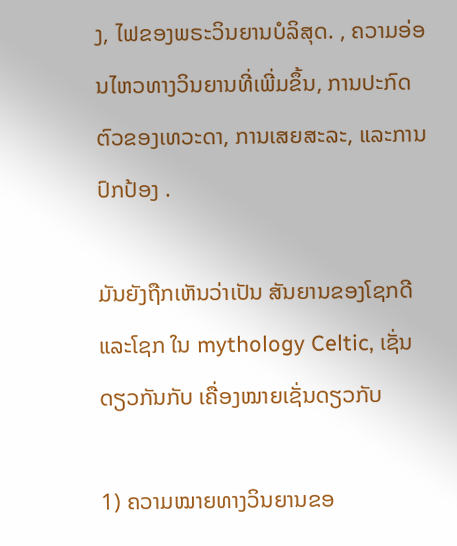ງ, ໄຟຂອງພຣະວິນຍານບໍລິສຸດ. , ຄວາມອ່ອນໄຫວທາງວິນຍານທີ່ເພີ່ມຂຶ້ນ, ການປະກົດຕົວຂອງເທວະດາ, ການເສຍສະລະ, ແລະການປົກປ້ອງ .

ມັນຍັງຖືກເຫັນວ່າເປັນ ສັນຍານຂອງໂຊກດີແລະໂຊກ ໃນ mythology Celtic, ເຊັ່ນດຽວກັນກັບ ເຄື່ອງໝາຍເຊັ່ນດຽວກັບ

1) ຄວາມໝາຍທາງວິນຍານຂອ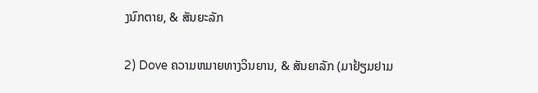ງນົກຕາຍ, & ສັນຍະລັກ

2) Dove ຄວາມຫມາຍທາງວິນຍານ, & ສັນຍາລັກ (ມາຢ້ຽມຢາມ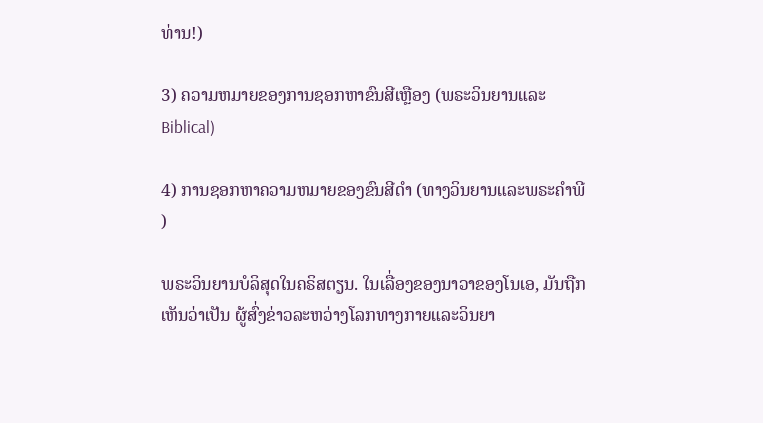ທ່ານ!)

3) ຄວາມຫມາຍຂອງການຊອກຫາຂົນສີເຫຼືອງ (ພຣະວິນຍານແລະ Biblical)

4) ການຊອກຫາຄວາມຫມາຍຂອງຂົນສີດໍາ (ທາງວິນຍານແລະພຣະຄໍາພີ)

ພຣະວິນຍານບໍລິສຸດໃນຄຣິສຕຽນ. ໃນເລື່ອງຂອງນາວາຂອງໂນເອ, ມັນຖືກເຫັນວ່າເປັນ ຜູ້ສົ່ງຂ່າວລະຫວ່າງໂລກທາງກາຍແລະວິນຍາ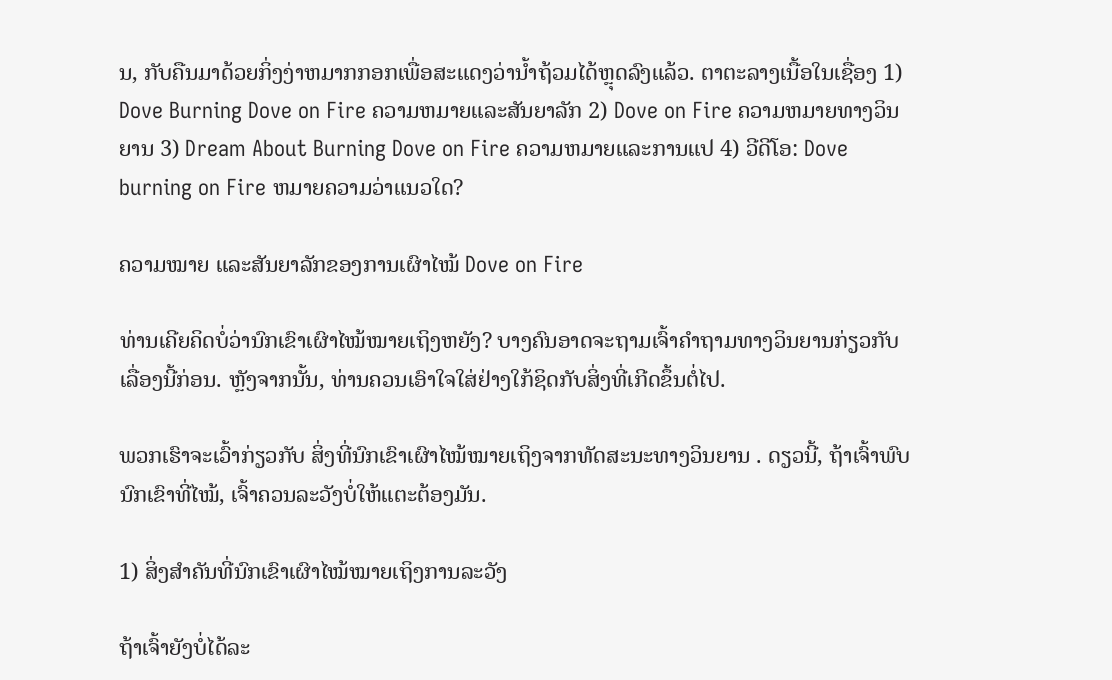ນ, ກັບຄືນມາດ້ວຍກິ່ງງ່າຫມາກກອກເພື່ອສະແດງວ່ານ້ຳຖ້ວມໄດ້ຫຼຸດລົງແລ້ວ. ຕາຕະລາງເນື້ອໃນເຊື່ອງ 1) Dove Burning Dove on Fire ຄວາມຫມາຍແລະສັນຍາລັກ 2) Dove on Fire ຄວາມຫມາຍທາງວິນຍານ 3) Dream About Burning Dove on Fire ຄວາມຫມາຍແລະການແປ 4) ວີດີໂອ: Dove burning on Fire ຫມາຍຄວາມວ່າແນວໃດ?

ຄວາມໝາຍ ແລະສັນຍາລັກຂອງການເຜົາໄໝ້ Dove on Fire

ທ່ານເຄີຍຄິດບໍ່ວ່ານົກເຂົາເຜົາໄໝ້ໝາຍເຖິງຫຍັງ? ບາງຄົນອາດຈະຖາມເຈົ້າຄໍາຖາມທາງວິນຍານກ່ຽວກັບເລື່ອງນີ້ກ່ອນ. ຫຼັງຈາກນັ້ນ, ທ່ານຄວນເອົາໃຈໃສ່ຢ່າງໃກ້ຊິດກັບສິ່ງທີ່ເກີດຂຶ້ນຕໍ່ໄປ.

ພວກເຮົາຈະເວົ້າກ່ຽວກັບ ສິ່ງທີ່ນົກເຂົາເຜົາໄໝ້ໝາຍເຖິງຈາກທັດສະນະທາງວິນຍານ . ດຽວນີ້, ຖ້າເຈົ້າພົບນົກເຂົາທີ່ໄໝ້, ເຈົ້າຄວນລະວັງບໍ່ໃຫ້ແຕະຕ້ອງມັນ.

1) ສິ່ງສຳຄັນທີ່ນົກເຂົາເຜົາໄໝ້ໝາຍເຖິງການລະວັງ

ຖ້າເຈົ້າຍັງບໍ່ໄດ້ລະ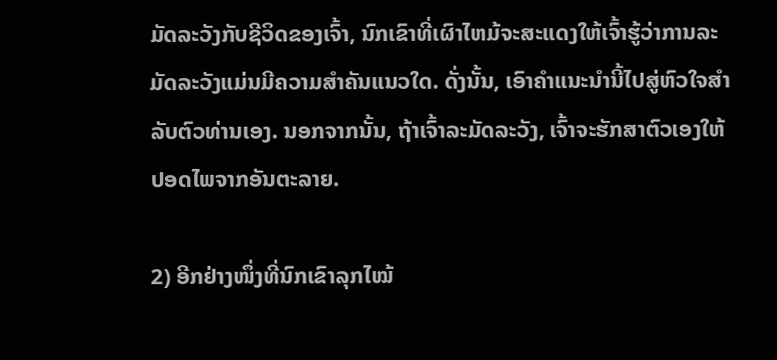ມັດລະວັງກັບຊີວິດຂອງເຈົ້າ, ນົກເຂົາທີ່ເຜົາໄຫມ້ຈະສະແດງໃຫ້ເຈົ້າຮູ້ວ່າການລະມັດລະວັງແມ່ນມີຄວາມສໍາຄັນແນວໃດ. ດັ່ງນັ້ນ, ເອົາຄໍາແນະນໍານີ້ໄປສູ່ຫົວໃຈສໍາລັບຕົວທ່ານເອງ. ນອກຈາກນັ້ນ, ຖ້າເຈົ້າລະມັດລະວັງ, ເຈົ້າຈະຮັກສາຕົວເອງໃຫ້ປອດໄພຈາກອັນຕະລາຍ.

2) ອີກຢ່າງໜຶ່ງທີ່ນົກເຂົາລຸກໄໝ້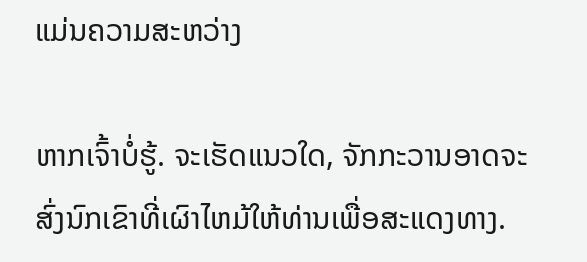ແມ່ນຄວາມສະຫວ່າງ

ຫາກເຈົ້າບໍ່ຮູ້. ຈະເຮັດແນວໃດ, ຈັກກະວານອາດຈະສົ່ງນົກເຂົາທີ່ເຜົາໄຫມ້ໃຫ້ທ່ານເພື່ອສະແດງທາງ.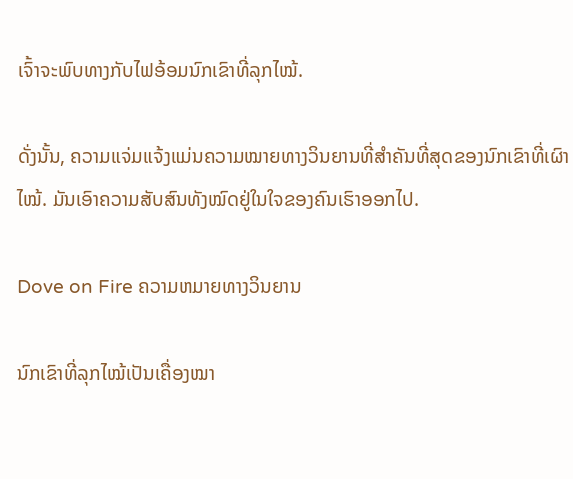ເຈົ້າຈະພົບທາງກັບໄຟອ້ອມນົກເຂົາທີ່ລຸກໄໝ້.

ດັ່ງນັ້ນ, ຄວາມແຈ່ມແຈ້ງແມ່ນຄວາມໝາຍທາງວິນຍານທີ່ສຳຄັນທີ່ສຸດຂອງນົກເຂົາທີ່ເຜົາໄໝ້. ມັນເອົາຄວາມສັບສົນທັງໝົດຢູ່ໃນໃຈຂອງຄົນເຮົາອອກໄປ.

Dove on Fire ຄວາມຫມາຍທາງວິນຍານ

ນົກເຂົາທີ່ລຸກໄໝ້ເປັນເຄື່ອງໝາ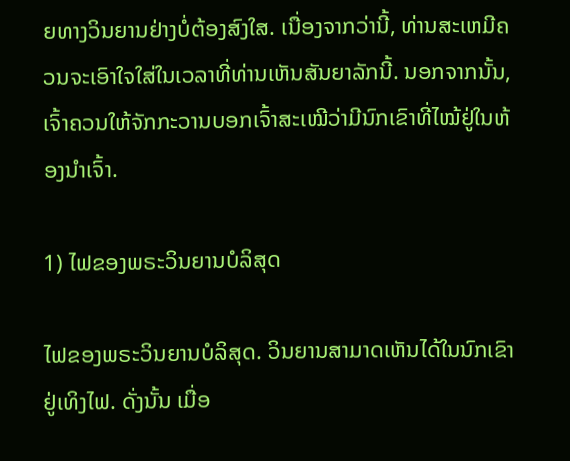ຍທາງວິນຍານຢ່າງບໍ່ຕ້ອງສົງໃສ. ເນື່ອງຈາກວ່ານີ້, ທ່ານສະເຫມີຄວນຈະເອົາໃຈໃສ່ໃນເວລາທີ່ທ່ານເຫັນສັນຍາລັກນີ້. ນອກຈາກນັ້ນ, ເຈົ້າຄວນໃຫ້ຈັກກະວານບອກເຈົ້າສະເໝີວ່າມີນົກເຂົາທີ່ໄໝ້ຢູ່ໃນຫ້ອງນຳເຈົ້າ.

1) ໄຟຂອງພຣະວິນຍານບໍລິສຸດ

ໄຟຂອງພຣະວິນຍານບໍລິສຸດ. ວິນຍານສາມາດເຫັນໄດ້ໃນນົກເຂົາຢູ່ເທິງໄຟ. ດັ່ງນັ້ນ ເມື່ອ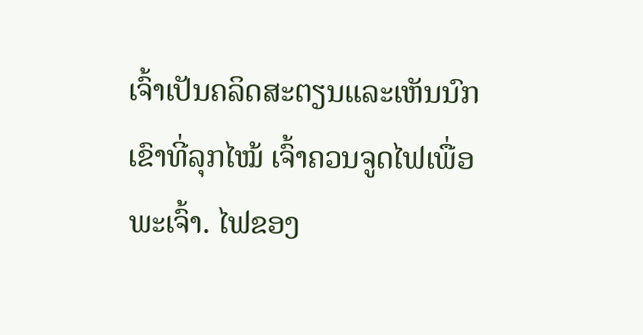ເຈົ້າເປັນຄລິດສະຕຽນແລະເຫັນນົກເຂົາທີ່ລຸກໄໝ້ ເຈົ້າຄວນຈູດໄຟເພື່ອພະເຈົ້າ. ໄຟຂອງ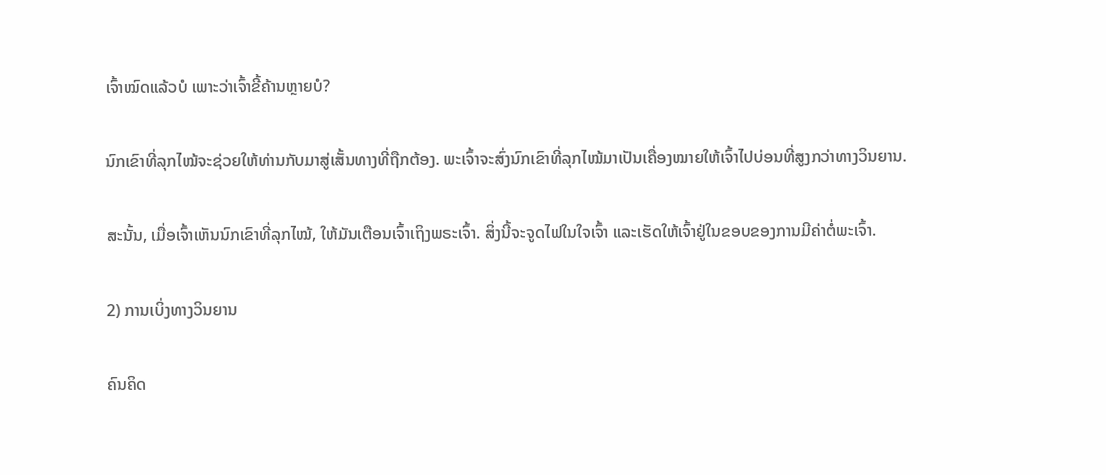ເຈົ້າໝົດແລ້ວບໍ ເພາະວ່າເຈົ້າຂີ້ຄ້ານຫຼາຍບໍ?

ນົກເຂົາທີ່ລຸກໄໝ້ຈະຊ່ວຍໃຫ້ທ່ານກັບມາສູ່ເສັ້ນທາງທີ່ຖືກຕ້ອງ. ພະເຈົ້າຈະສົ່ງນົກເຂົາທີ່ລຸກໄໝ້ມາເປັນເຄື່ອງໝາຍໃຫ້ເຈົ້າໄປບ່ອນທີ່ສູງກວ່າທາງວິນຍານ.

ສະນັ້ນ, ເມື່ອເຈົ້າເຫັນນົກເຂົາທີ່ລຸກໄໝ້, ໃຫ້ມັນເຕືອນເຈົ້າເຖິງພຣະເຈົ້າ. ສິ່ງນີ້ຈະຈູດໄຟໃນໃຈເຈົ້າ ແລະເຮັດໃຫ້ເຈົ້າຢູ່ໃນຂອບຂອງການມີຄ່າຕໍ່ພະເຈົ້າ.

2) ການເບິ່ງທາງວິນຍານ

ຄົນຄິດ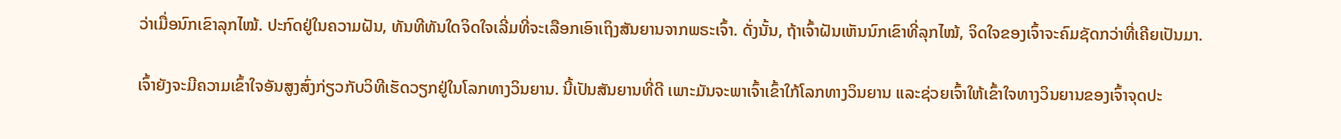ວ່າເມື່ອນົກເຂົາລຸກໄໝ້. ປະກົດຢູ່ໃນຄວາມຝັນ, ທັນທີທັນໃດຈິດໃຈເລີ່ມທີ່ຈະເລືອກເອົາເຖິງສັນຍານຈາກພຣະເຈົ້າ. ດັ່ງນັ້ນ, ຖ້າເຈົ້າຝັນເຫັນນົກເຂົາທີ່ລຸກໄໝ້, ຈິດໃຈຂອງເຈົ້າຈະຄົມຊັດກວ່າທີ່ເຄີຍເປັນມາ.

ເຈົ້າຍັງຈະມີຄວາມເຂົ້າໃຈອັນສູງສົ່ງກ່ຽວກັບວິທີເຮັດວຽກຢູ່ໃນໂລກທາງວິນຍານ. ນີ້ເປັນສັນຍານທີ່ດີ ເພາະມັນຈະພາເຈົ້າເຂົ້າໃກ້ໂລກທາງວິນຍານ ແລະຊ່ວຍເຈົ້າໃຫ້ເຂົ້າໃຈທາງວິນຍານຂອງເຈົ້າຈຸດປະ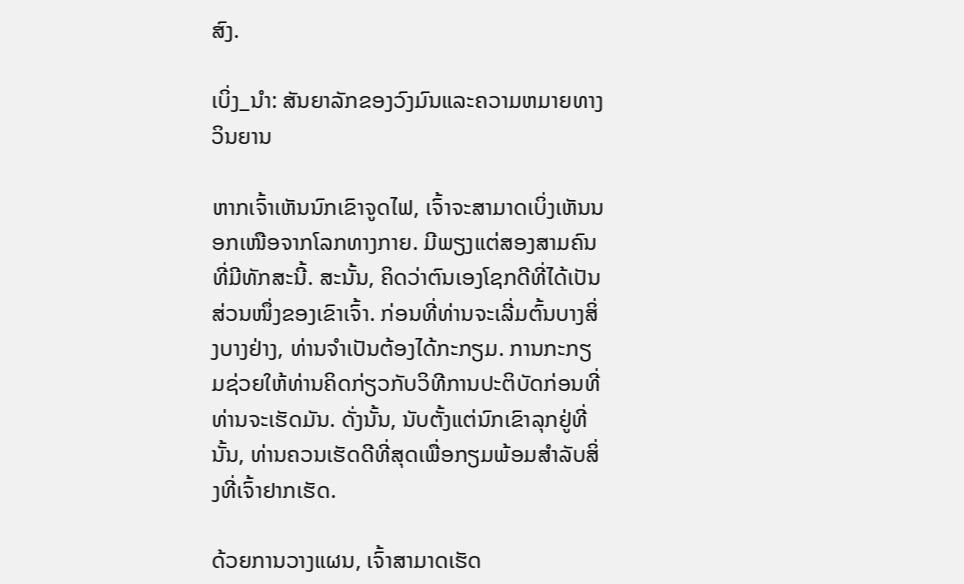ສົງ.

ເບິ່ງ_ນຳ: ສັນຍາລັກຂອງວົງມົນແລະຄວາມຫມາຍທາງວິນຍານ

ຫາກເຈົ້າເຫັນນົກເຂົາຈູດໄຟ, ເຈົ້າຈະສາມາດເບິ່ງເຫັນນອກເໜືອຈາກໂລກທາງກາຍ. ມີພຽງແຕ່ສອງສາມຄົນທີ່ມີທັກສະນີ້. ສະນັ້ນ, ຄິດວ່າຕົນເອງໂຊກດີທີ່ໄດ້ເປັນສ່ວນໜຶ່ງຂອງເຂົາເຈົ້າ. ກ່ອນທີ່ທ່ານຈະເລີ່ມຕົ້ນບາງສິ່ງບາງຢ່າງ, ທ່ານຈໍາເປັນຕ້ອງໄດ້ກະກຽມ. ການກະກຽມຊ່ວຍໃຫ້ທ່ານຄິດກ່ຽວກັບວິທີການປະຕິບັດກ່ອນທີ່ທ່ານຈະເຮັດມັນ. ດັ່ງນັ້ນ, ນັບຕັ້ງແຕ່ນົກເຂົາລຸກຢູ່ທີ່ນັ້ນ, ທ່ານຄວນເຮັດດີທີ່ສຸດເພື່ອກຽມພ້ອມສໍາລັບສິ່ງທີ່ເຈົ້າຢາກເຮັດ.

ດ້ວຍການວາງແຜນ, ເຈົ້າສາມາດເຮັດ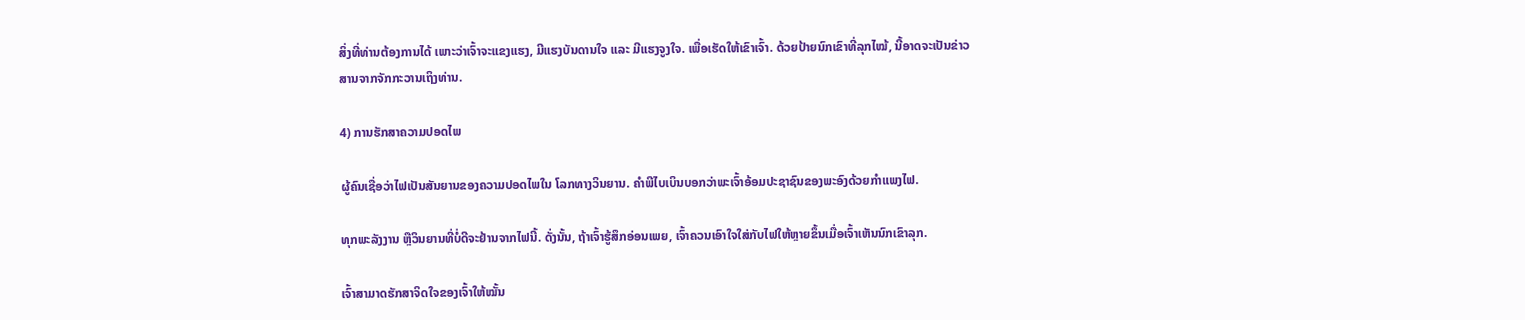ສິ່ງທີ່ທ່ານຕ້ອງການໄດ້ ເພາະວ່າເຈົ້າຈະແຂງແຮງ, ມີແຮງບັນດານໃຈ ແລະ ມີແຮງຈູງໃຈ. ເພື່ອເຮັດໃຫ້ເຂົາເຈົ້າ. ດ້ວຍປ້າຍນົກເຂົາທີ່ລຸກໄໝ້, ນີ້ອາດຈະເປັນຂ່າວສານຈາກຈັກກະວານເຖິງທ່ານ.

4) ການຮັກສາຄວາມປອດໄພ

ຜູ້ຄົນເຊື່ອວ່າໄຟເປັນສັນຍານຂອງຄວາມປອດໄພໃນ ໂລກທາງວິນຍານ. ຄຳພີໄບເບິນບອກວ່າພະເຈົ້າອ້ອມປະຊາຊົນຂອງພະອົງດ້ວຍກຳແພງໄຟ.

ທຸກພະລັງງານ ຫຼືວິນຍານທີ່ບໍ່ດີຈະຢ້ານຈາກໄຟນີ້. ດັ່ງນັ້ນ, ຖ້າເຈົ້າຮູ້ສຶກອ່ອນເພຍ, ເຈົ້າຄວນເອົາໃຈໃສ່ກັບໄຟໃຫ້ຫຼາຍຂຶ້ນເມື່ອເຈົ້າເຫັນນົກເຂົາລຸກ.

ເຈົ້າສາມາດຮັກສາຈິດໃຈຂອງເຈົ້າໃຫ້ໝັ້ນ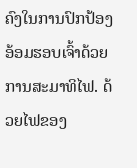ຄົງໃນການປົກປ້ອງອ້ອມຮອບເຈົ້າດ້ວຍການສະມາທິໄຟ. ດ້ວຍໄຟຂອງ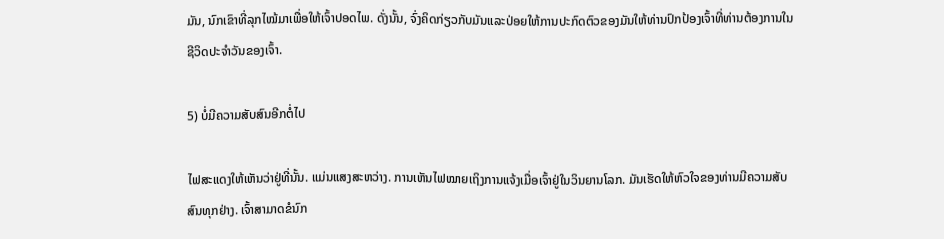ມັນ, ນົກເຂົາທີ່ລຸກໄໝ້ມາເພື່ອໃຫ້ເຈົ້າປອດໄພ. ດັ່ງນັ້ນ, ຈົ່ງຄິດກ່ຽວກັບມັນແລະປ່ອຍໃຫ້ການປະກົດຕົວຂອງມັນໃຫ້ທ່ານປົກປ້ອງເຈົ້າທີ່ທ່ານຕ້ອງການໃນຊີວິດປະຈໍາວັນຂອງເຈົ້າ.

5) ບໍ່ມີຄວາມສັບສົນອີກຕໍ່ໄປ

ໄຟສະແດງໃຫ້ເຫັນວ່າຢູ່ທີ່ນັ້ນ. ແມ່ນແສງສະຫວ່າງ. ການເຫັນໄຟໝາຍເຖິງການແຈ້ງເມື່ອເຈົ້າຢູ່ໃນວິນຍານໂລກ. ມັນເຮັດໃຫ້ຫົວໃຈຂອງທ່ານມີຄວາມສັບສົນທຸກຢ່າງ. ເຈົ້າສາມາດຂໍນົກ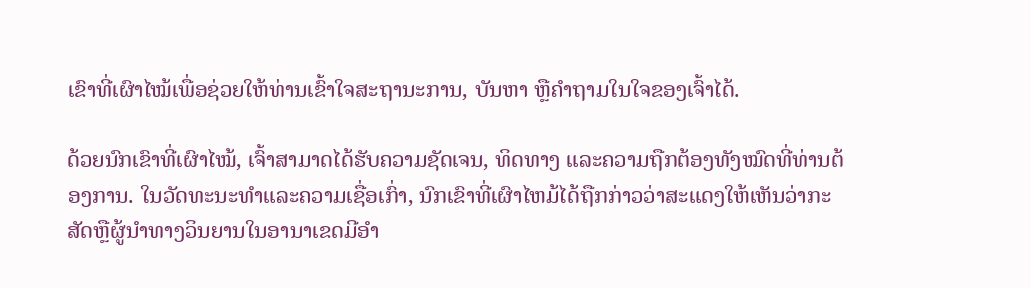ເຂົາທີ່ເຜົາໄໝ້ເພື່ອຊ່ວຍໃຫ້ທ່ານເຂົ້າໃຈສະຖານະການ, ບັນຫາ ຫຼືຄຳຖາມໃນໃຈຂອງເຈົ້າໄດ້.

ດ້ວຍນົກເຂົາທີ່ເຜົາໄໝ້, ເຈົ້າສາມາດໄດ້ຮັບຄວາມຊັດເຈນ, ທິດທາງ ແລະຄວາມຖືກຕ້ອງທັງໝົດທີ່ທ່ານຕ້ອງການ. ໃນວັດທະນະທໍາແລະຄວາມເຊື່ອເກົ່າ, ນົກເຂົາທີ່ເຜົາໄຫມ້ໄດ້ຖືກກ່າວວ່າສະແດງໃຫ້ເຫັນວ່າກະສັດຫຼືຜູ້ນໍາທາງວິນຍານໃນອານາເຂດມີອໍາ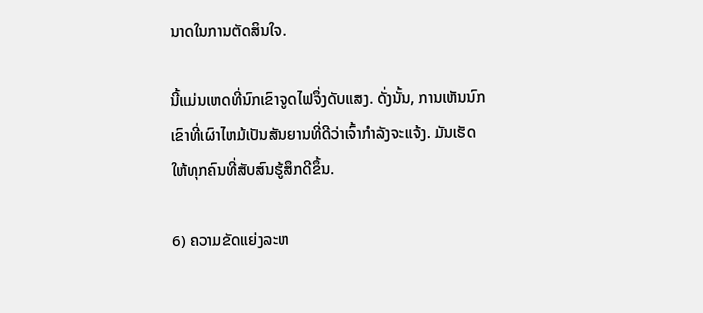ນາດໃນການຕັດສິນໃຈ.

ນີ້ແມ່ນເຫດທີ່ນົກເຂົາຈູດໄຟຈຶ່ງດັບແສງ. ດັ່ງນັ້ນ, ການເຫັນນົກເຂົາທີ່ເຜົາໄຫມ້ເປັນສັນຍານທີ່ດີວ່າເຈົ້າກໍາລັງຈະແຈ້ງ. ມັນເຮັດໃຫ້ທຸກຄົນທີ່ສັບສົນຮູ້ສຶກດີຂຶ້ນ.

6) ຄວາມຂັດແຍ່ງລະຫ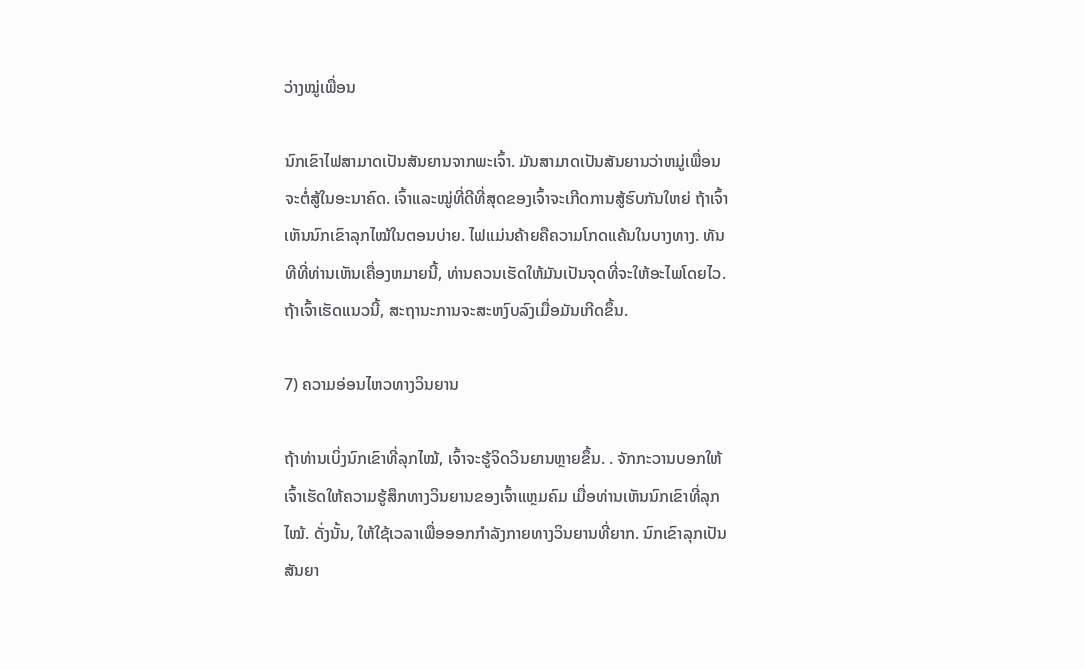ວ່າງໝູ່ເພື່ອນ

ນົກເຂົາໄຟສາມາດເປັນສັນຍານຈາກພະເຈົ້າ. ມັນສາມາດເປັນສັນຍານວ່າຫມູ່ເພື່ອນຈະຕໍ່ສູ້ໃນອະນາຄົດ. ເຈົ້າແລະໝູ່ທີ່ດີທີ່ສຸດຂອງເຈົ້າຈະເກີດການສູ້ຮົບກັນໃຫຍ່ ຖ້າເຈົ້າເຫັນນົກເຂົາລຸກໄໝ້ໃນຕອນບ່າຍ. ໄຟແມ່ນຄ້າຍຄືຄວາມໂກດແຄ້ນໃນບາງທາງ. ທັນທີທີ່ທ່ານເຫັນເຄື່ອງຫມາຍນີ້, ທ່ານຄວນເຮັດໃຫ້ມັນເປັນຈຸດທີ່ຈະໃຫ້ອະໄພໂດຍໄວ. ຖ້າເຈົ້າເຮັດແນວນີ້, ສະຖານະການຈະສະຫງົບລົງເມື່ອມັນເກີດຂຶ້ນ.

7) ຄວາມອ່ອນໄຫວທາງວິນຍານ

ຖ້າທ່ານເບິ່ງນົກເຂົາທີ່ລຸກໄໝ້, ເຈົ້າຈະຮູ້ຈິດວິນຍານຫຼາຍຂຶ້ນ. . ຈັກກະວານບອກໃຫ້ເຈົ້າເຮັດໃຫ້ຄວາມຮູ້ສຶກທາງວິນຍານຂອງເຈົ້າແຫຼມຄົມ ເມື່ອທ່ານເຫັນນົກເຂົາທີ່ລຸກໄໝ້. ດັ່ງນັ້ນ, ໃຫ້ໃຊ້ເວລາເພື່ອອອກກໍາລັງກາຍທາງວິນຍານທີ່ຍາກ. ນົກເຂົາລຸກເປັນສັນຍາ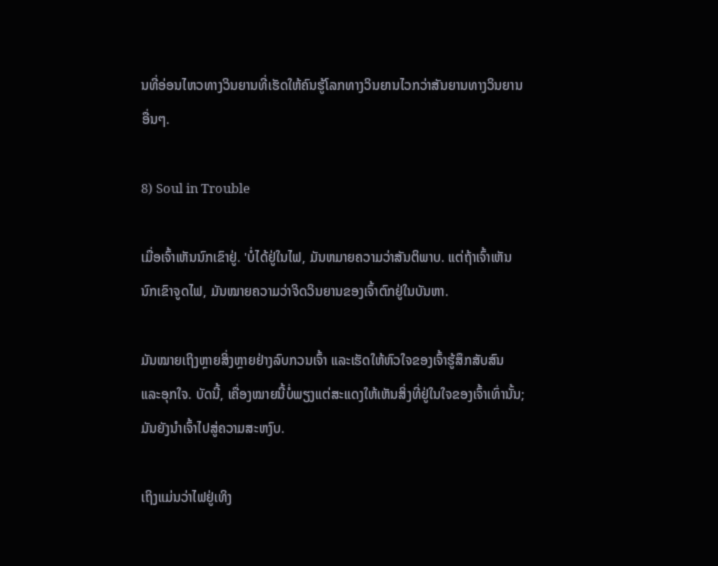ນທີ່ອ່ອນໄຫວທາງວິນຍານທີ່ເຮັດໃຫ້ຄົນຮູ້ໂລກທາງວິນຍານໄວກວ່າສັນຍານທາງວິນຍານອື່ນໆ.

8) Soul in Trouble

ເມື່ອເຈົ້າເຫັນນົກເຂົາຢູ່. 'ບໍ່ໄດ້ຢູ່ໃນໄຟ, ມັນຫມາຍຄວາມວ່າສັນຕິພາບ. ແຕ່ຖ້າເຈົ້າເຫັນນົກເຂົາຈູດໄຟ, ມັນໝາຍຄວາມວ່າຈິດວິນຍານຂອງເຈົ້າຕົກຢູ່ໃນບັນຫາ.

ມັນໝາຍເຖິງຫຼາຍສິ່ງຫຼາຍຢ່າງລົບກວນເຈົ້າ ແລະເຮັດໃຫ້ຫົວໃຈຂອງເຈົ້າຮູ້ສຶກສັບສົນ ແລະອຸກໃຈ. ບັດນີ້, ເຄື່ອງໝາຍນີ້ບໍ່ພຽງແຕ່ສະແດງໃຫ້ເຫັນສິ່ງທີ່ຢູ່ໃນໃຈຂອງເຈົ້າເທົ່ານັ້ນ; ມັນຍັງນໍາເຈົ້າໄປສູ່ຄວາມສະຫງົບ.

ເຖິງແມ່ນວ່າໄຟຢູ່ເທິງ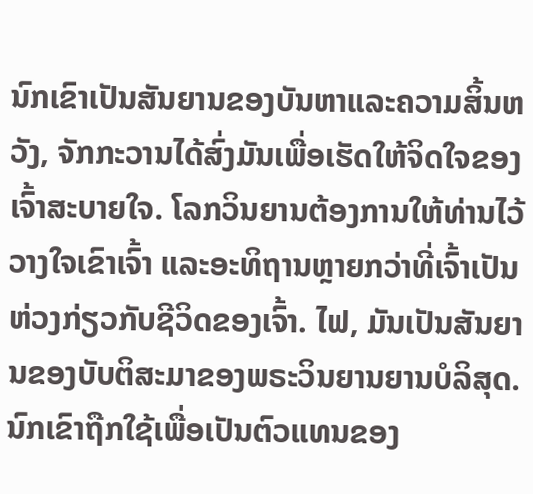ນົກເຂົາເປັນສັນຍານຂອງບັນຫາແລະຄວາມສິ້ນຫວັງ, ຈັກກະວານໄດ້ສົ່ງມັນເພື່ອເຮັດໃຫ້ຈິດໃຈຂອງເຈົ້າສະບາຍໃຈ. ໂລກວິນຍານຕ້ອງການໃຫ້ທ່ານໄວ້ວາງໃຈເຂົາເຈົ້າ ແລະອະທິຖານຫຼາຍກວ່າທີ່ເຈົ້າເປັນຫ່ວງກ່ຽວກັບຊີວິດຂອງເຈົ້າ. ໄຟ, ມັນເປັນສັນຍານຂອງບັບຕິສະມາຂອງພຣະວິນຍານຍານບໍລິສຸດ. ນົກເຂົາຖືກໃຊ້ເພື່ອເປັນຕົວແທນຂອງ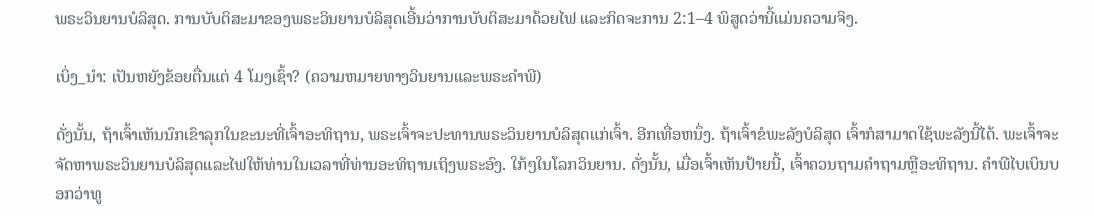ພຣະວິນຍານບໍລິສຸດ. ການບັບຕິສະມາຂອງພຣະວິນຍານບໍລິສຸດເອີ້ນວ່າການບັບຕິສະມາດ້ວຍໄຟ ແລະກິດຈະການ 2:1–4 ພິສູດວ່ານີ້ແມ່ນຄວາມຈິງ.

ເບິ່ງ_ນຳ: ເປັນຫຍັງຂ້ອຍຕື່ນແຕ່ 4 ໂມງເຊົ້າ? (ຄວາມຫມາຍທາງວິນຍານແລະພຣະຄໍາພີ)

ດັ່ງນັ້ນ, ຖ້າເຈົ້າເຫັນນົກເຂົາລຸກໃນຂະນະທີ່ເຈົ້າອະທິຖານ, ພຣະເຈົ້າຈະປະທານພຣະວິນຍານບໍລິສຸດແກ່ເຈົ້າ. ອີກເທື່ອຫນຶ່ງ. ຖ້າເຈົ້າຂໍພະລັງບໍລິສຸດ ເຈົ້າກໍສາມາດໃຊ້ພະລັງນີ້ໄດ້. ພະເຈົ້າຈະຈັດຫາພຣະວິນຍານບໍລິສຸດແລະໄຟໃຫ້ທ່ານໃນເວລາທີ່ທ່ານອະທິຖານເຖິງພຣະອົງ. ໃກ້ໆໃນໂລກວິນຍານ. ດັ່ງນັ້ນ, ເມື່ອເຈົ້າເຫັນປ້າຍນີ້, ເຈົ້າຄວນຖາມຄໍາຖາມຫຼືອະທິຖານ. ຄຳພີໄບເບິນບອກວ່າທູ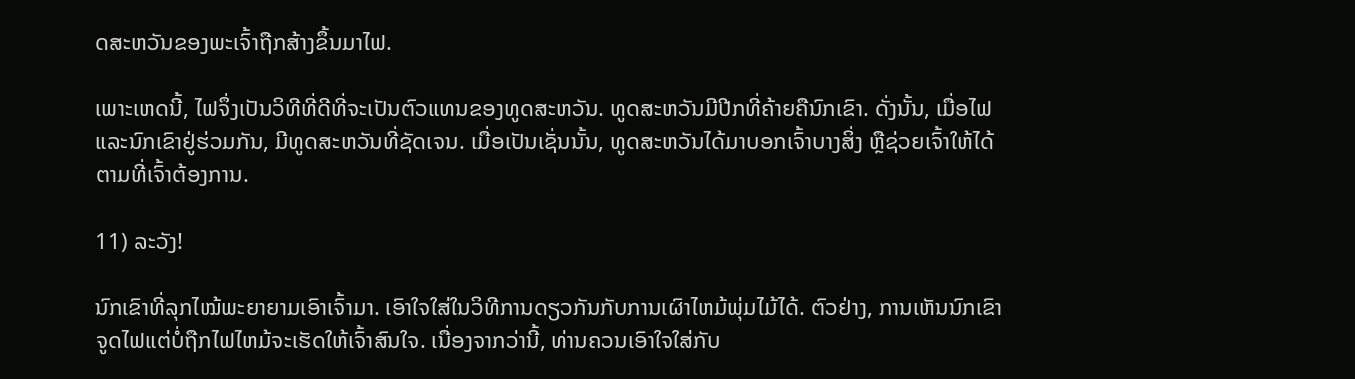ດສະຫວັນຂອງພະເຈົ້າຖືກສ້າງຂຶ້ນມາໄຟ.

ເພາະເຫດນີ້, ໄຟຈຶ່ງເປັນວິທີທີ່ດີທີ່ຈະເປັນຕົວແທນຂອງທູດສະຫວັນ. ທູດສະຫວັນມີປີກທີ່ຄ້າຍຄືນົກເຂົາ. ດັ່ງນັ້ນ, ເມື່ອໄຟແລະນົກເຂົາຢູ່ຮ່ວມກັນ, ມີທູດສະຫວັນທີ່ຊັດເຈນ. ເມື່ອເປັນເຊັ່ນນັ້ນ, ທູດສະຫວັນໄດ້ມາບອກເຈົ້າບາງສິ່ງ ຫຼືຊ່ວຍເຈົ້າໃຫ້ໄດ້ຕາມທີ່ເຈົ້າຕ້ອງການ.

11) ລະວັງ!

ນົກເຂົາທີ່ລຸກໄໝ້ພະຍາຍາມເອົາເຈົ້າມາ. ເອົາໃຈໃສ່ໃນວິທີການດຽວກັນກັບການເຜົາໄຫມ້ພຸ່ມໄມ້ໄດ້. ຕົວຢ່າງ, ການເຫັນນົກເຂົາຈູດໄຟແຕ່ບໍ່ຖືກໄຟໄຫມ້ຈະເຮັດໃຫ້ເຈົ້າສົນໃຈ. ເນື່ອງຈາກວ່ານີ້, ທ່ານຄວນເອົາໃຈໃສ່ກັບ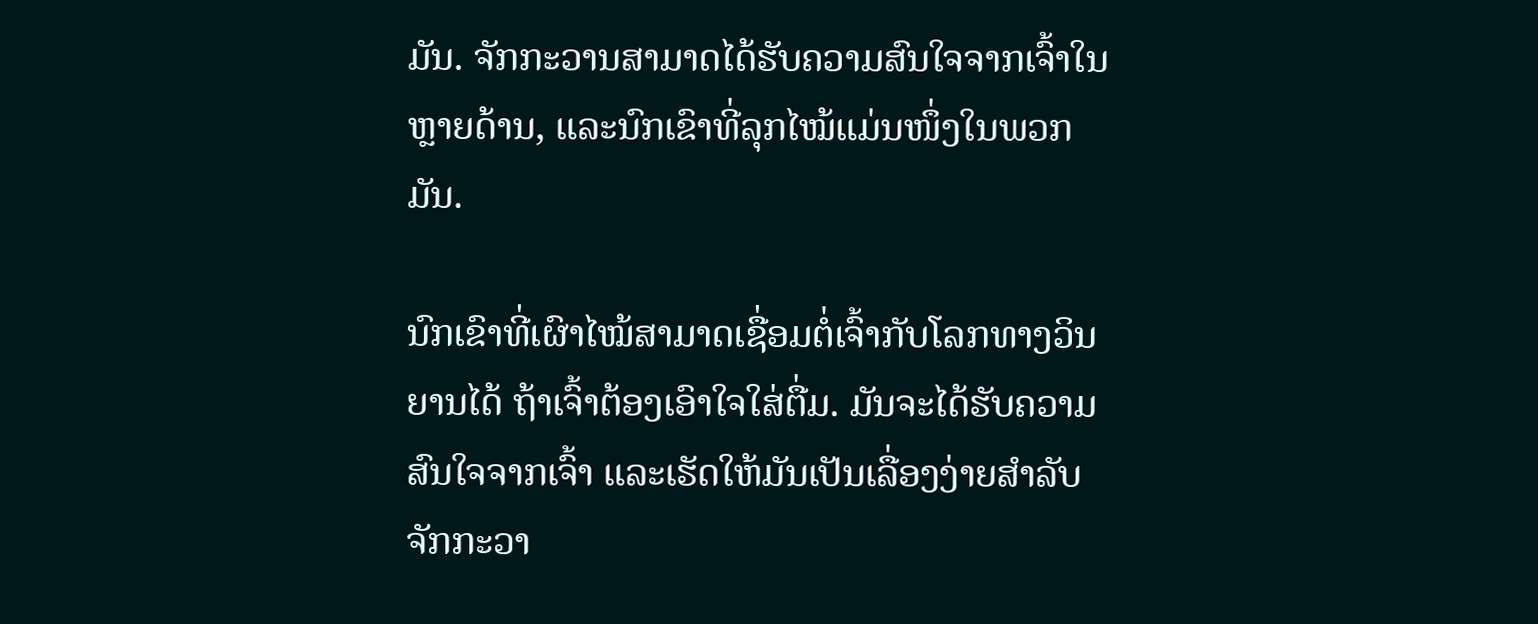ມັນ. ຈັກກະວານສາມາດໄດ້ຮັບຄວາມສົນໃຈຈາກເຈົ້າໃນຫຼາຍດ້ານ, ແລະນົກເຂົາທີ່ລຸກໄໝ້ແມ່ນໜຶ່ງໃນພວກມັນ.

ນົກເຂົາທີ່ເຜົາໄໝ້ສາມາດເຊື່ອມຕໍ່ເຈົ້າກັບໂລກທາງວິນຍານໄດ້ ຖ້າເຈົ້າຕ້ອງເອົາໃຈໃສ່ຕື່ມ. ມັນຈະໄດ້ຮັບຄວາມສົນໃຈຈາກເຈົ້າ ແລະເຮັດໃຫ້ມັນເປັນເລື່ອງງ່າຍສໍາລັບຈັກກະວາ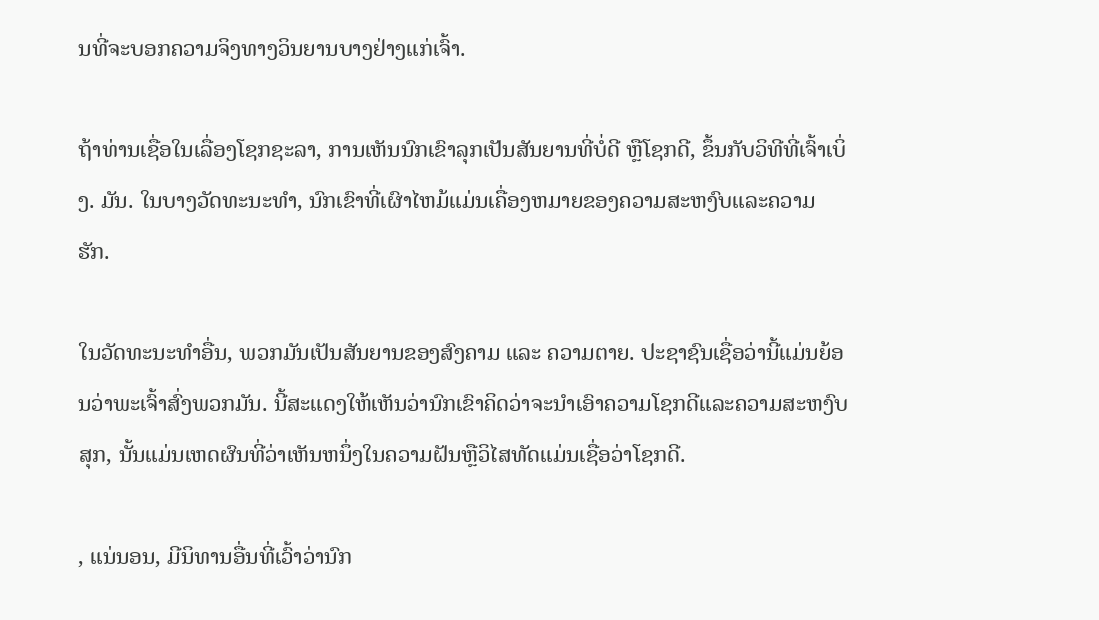ນທີ່ຈະບອກຄວາມຈິງທາງວິນຍານບາງຢ່າງແກ່ເຈົ້າ.

ຖ້າທ່ານເຊື່ອໃນເລື່ອງໂຊກຊະລາ, ການເຫັນນົກເຂົາລຸກເປັນສັນຍານທີ່ບໍ່ດີ ຫຼືໂຊກດີ, ຂຶ້ນກັບວິທີທີ່ເຈົ້າເບິ່ງ. ມັນ. ໃນບາງວັດທະນະທໍາ, ນົກເຂົາທີ່ເຜົາໄຫມ້ແມ່ນເຄື່ອງຫມາຍຂອງຄວາມສະຫງົບແລະຄວາມຮັກ.

ໃນວັດທະນະທໍາອື່ນ, ພວກມັນເປັນສັນຍານຂອງສົງຄາມ ແລະ ຄວາມຕາຍ. ປະຊາຊົນເຊື່ອວ່ານີ້ແມ່ນຍ້ອນວ່າພະເຈົ້າສົ່ງພວກມັນ. ນີ້ສະແດງໃຫ້ເຫັນວ່ານົກເຂົາຄິດວ່າຈະນໍາເອົາຄວາມໂຊກດີແລະຄວາມສະຫງົບສຸກ, ນັ້ນແມ່ນເຫດຜົນທີ່ວ່າເຫັນຫນຶ່ງໃນຄວາມຝັນຫຼືວິໄສທັດແມ່ນເຊື່ອວ່າໂຊກດີ.

, ແນ່ນອນ, ມີນິທານອື່ນທີ່ເວົ້າວ່ານົກ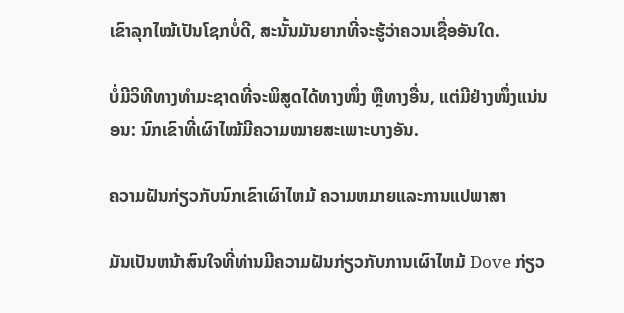ເຂົາລຸກໄໝ້ເປັນໂຊກບໍ່ດີ, ສະນັ້ນມັນຍາກທີ່ຈະຮູ້ວ່າຄວນເຊື່ອອັນໃດ.

ບໍ່ມີວິທີທາງທຳມະຊາດທີ່ຈະພິສູດໄດ້ທາງໜຶ່ງ ຫຼືທາງອື່ນ, ແຕ່ມີຢ່າງໜຶ່ງແນ່ນອນ: ນົກເຂົາທີ່ເຜົາໄໝ້ມີຄວາມໝາຍສະເພາະບາງອັນ.

ຄວາມຝັນກ່ຽວກັບນົກເຂົາເຜົາໄຫມ້ ຄວາມຫມາຍແລະການແປພາສາ

ມັນເປັນຫນ້າສົນໃຈທີ່ທ່ານມີຄວາມຝັນກ່ຽວກັບການເຜົາໄຫມ້ Dove ກ່ຽວ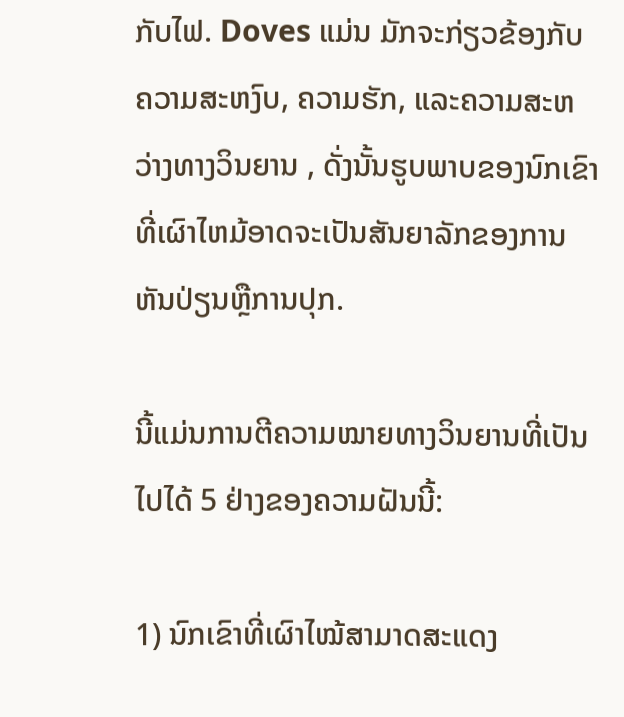ກັບໄຟ. Doves ແມ່ນ ມັກຈະກ່ຽວຂ້ອງກັບຄວາມສະຫງົບ, ຄວາມຮັກ, ແລະຄວາມສະຫວ່າງທາງວິນຍານ , ດັ່ງນັ້ນຮູບພາບຂອງນົກເຂົາທີ່ເຜົາໄຫມ້ອາດຈະເປັນສັນຍາລັກຂອງການຫັນປ່ຽນຫຼືການປຸກ.

ນີ້ແມ່ນການຕີຄວາມໝາຍທາງວິນຍານທີ່ເປັນໄປໄດ້ 5 ຢ່າງຂອງຄວາມຝັນນີ້:

1) ນົກເຂົາທີ່ເຜົາໄໝ້ສາມາດສະແດງ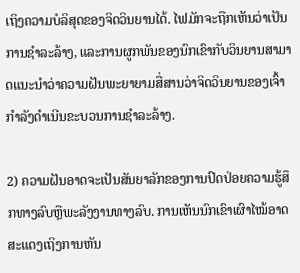ເຖິງຄວາມບໍລິສຸດຂອງຈິດວິນຍານໄດ້. ໄຟມັກຈະຖືກເຫັນວ່າເປັນການຊໍາລະລ້າງ, ແລະການຜູກພັນຂອງນົກເຂົາກັບວິນຍານສາມາດແນະນໍາວ່າຄວາມຝັນພະຍາຍາມສື່ສານວ່າຈິດວິນຍານຂອງເຈົ້າກໍາລັງດໍາເນີນຂະບວນການຊໍາລະລ້າງ.

2) ຄວາມຝັນອາດຈະເປັນສັນຍາລັກຂອງການປົດປ່ອຍຄວາມຮູ້ສຶກທາງລົບຫຼືພະລັງງານທາງລົບ. ການເຫັນນົກເຂົາເຜົາໄໝ້ອາດສະແດງເຖິງການຫັນ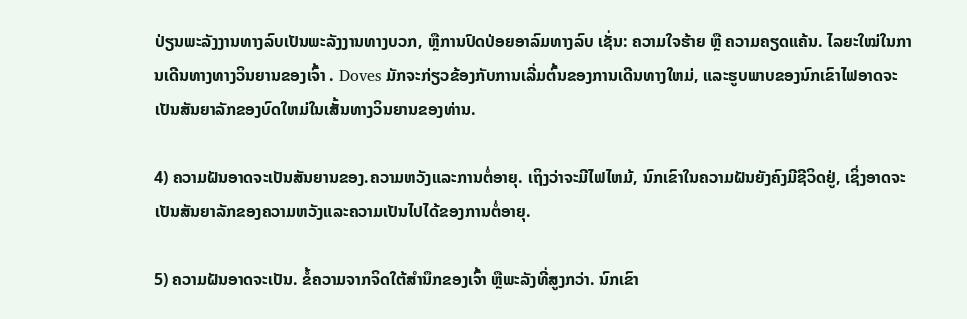ປ່ຽນພະລັງງານທາງລົບເປັນພະລັງງານທາງບວກ, ຫຼືການປົດປ່ອຍອາລົມທາງລົບ ເຊັ່ນ: ຄວາມໃຈຮ້າຍ ຫຼື ຄວາມຄຽດແຄ້ນ. ໄລຍະໃໝ່ໃນການເດີນທາງທາງວິນຍານຂອງເຈົ້າ . Doves ມັກຈະກ່ຽວຂ້ອງກັບການເລີ່ມຕົ້ນຂອງການເດີນທາງໃຫມ່, ແລະຮູບພາບຂອງນົກເຂົາໄຟອາດຈະເປັນສັນຍາລັກຂອງບົດໃຫມ່ໃນເສັ້ນທາງວິນຍານຂອງທ່ານ.

4) ຄວາມຝັນອາດຈະເປັນສັນຍານຂອງ.ຄວາມຫວັງແລະການຕໍ່ອາຍຸ. ເຖິງວ່າຈະມີໄຟໄຫມ້, ນົກເຂົາໃນຄວາມຝັນຍັງຄົງມີຊີວິດຢູ່, ເຊິ່ງອາດຈະເປັນສັນຍາລັກຂອງຄວາມຫວັງແລະຄວາມເປັນໄປໄດ້ຂອງການຕໍ່ອາຍຸ.

5) ຄວາມຝັນອາດຈະເປັນ. ຂໍ້ຄວາມຈາກຈິດໃຕ້ສຳນຶກຂອງເຈົ້າ ຫຼືພະລັງທີ່ສູງກວ່າ. ນົກເຂົາ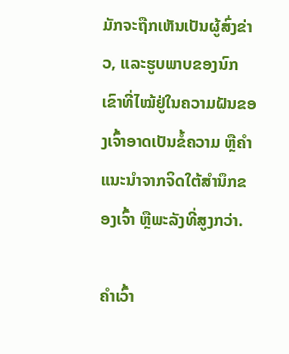ມັກຈະຖືກເຫັນເປັນຜູ້ສົ່ງຂ່າວ, ແລະຮູບພາບຂອງນົກເຂົາທີ່ໄໝ້ຢູ່ໃນຄວາມຝັນຂອງເຈົ້າອາດເປັນຂໍ້ຄວາມ ຫຼືຄຳແນະນຳຈາກຈິດໃຕ້ສຳນຶກຂອງເຈົ້າ ຫຼືພະລັງທີ່ສູງກວ່າ.

ຄຳເວົ້າ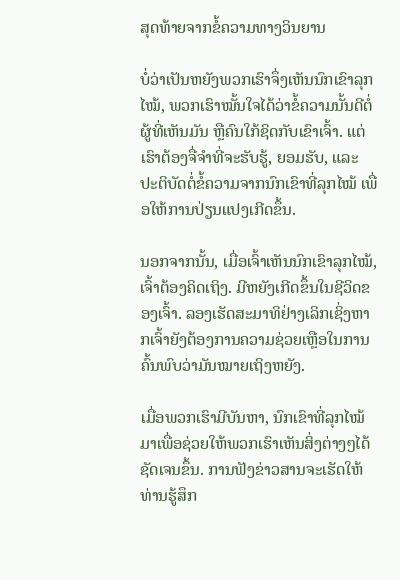ສຸດທ້າຍຈາກຂໍ້ຄວາມທາງວິນຍານ

ບໍ່ວ່າເປັນຫຍັງພວກເຮົາຈຶ່ງເຫັນນົກເຂົາລຸກໄໝ້, ພວກເຮົາໝັ້ນໃຈໄດ້ວ່າຂໍ້ຄວາມນັ້ນດີຕໍ່ຜູ້ທີ່ເຫັນມັນ ຫຼືຄົນໃກ້ຊິດກັບເຂົາເຈົ້າ. ແຕ່ເຮົາຕ້ອງຈື່ຈຳທີ່ຈະຮັບຮູ້, ຍອມຮັບ, ແລະ ປະຕິບັດຕໍ່ຂໍ້ຄວາມຈາກນົກເຂົາທີ່ລຸກໄໝ້ ເພື່ອໃຫ້ການປ່ຽນແປງເກີດຂຶ້ນ.

ນອກຈາກນັ້ນ, ເມື່ອເຈົ້າເຫັນນົກເຂົາລຸກໄໝ້, ເຈົ້າຕ້ອງຄິດເຖິງ. ມີຫຍັງເກີດຂຶ້ນໃນຊີວິດຂອງເຈົ້າ. ລອງເຮັດສະມາທິຢ່າງເລິກເຊິ່ງຫາກເຈົ້າຍັງຕ້ອງການຄວາມຊ່ວຍເຫຼືອໃນການຄົ້ນພົບວ່າມັນໝາຍເຖິງຫຍັງ.

ເມື່ອພວກເຮົາມີບັນຫາ, ນົກເຂົາທີ່ລຸກໄໝ້ມາເພື່ອຊ່ວຍໃຫ້ພວກເຮົາເຫັນສິ່ງຕ່າງໆໄດ້ຊັດເຈນຂຶ້ນ. ການຟັງຂ່າວສານຈະເຮັດໃຫ້ທ່ານຮູ້ສຶກ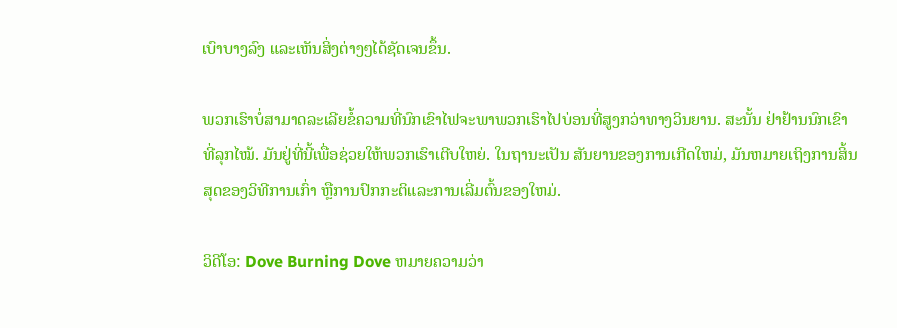ເບົາບາງລົງ ແລະເຫັນສິ່ງຕ່າງໆໄດ້ຊັດເຈນຂຶ້ນ.

ພວກເຮົາບໍ່ສາມາດລະເລີຍຂໍ້ຄວາມທີ່ນົກເຂົາໄຟຈະພາພວກເຮົາໄປບ່ອນທີ່ສູງກວ່າທາງວິນຍານ. ສະນັ້ນ ຢ່າຢ້ານນົກເຂົາທີ່ລຸກໄໝ້. ມັນຢູ່ທີ່ນີ້ເພື່ອຊ່ວຍໃຫ້ພວກເຮົາເຕີບໃຫຍ່. ໃນຖານະເປັນ ສັນຍານຂອງການເກີດໃຫມ່, ມັນຫມາຍເຖິງການສິ້ນສຸດຂອງວິທີການເກົ່າ ຫຼືການປົກກະຕິແລະການເລີ່ມຕົ້ນຂອງໃຫມ່.

ວິດີໂອ: Dove Burning Dove ຫມາຍຄວາມວ່າ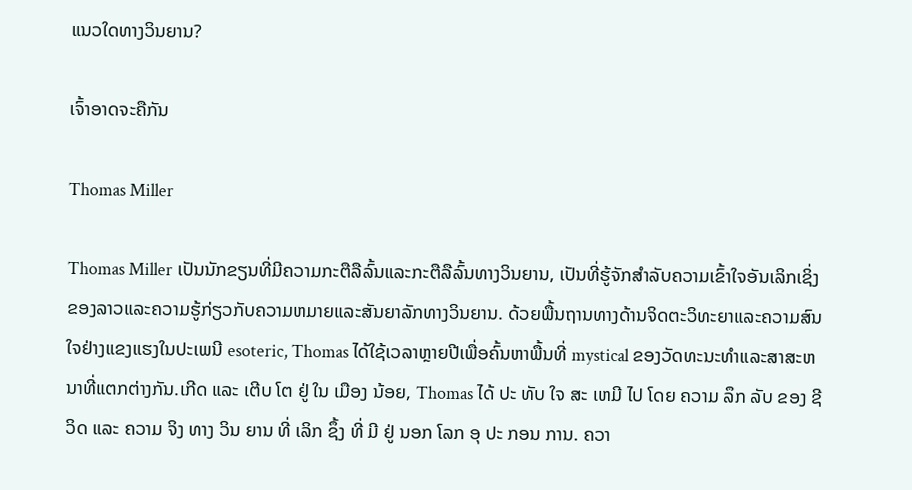ແນວໃດທາງວິນຍານ?

ເຈົ້າອາດຈະຄືກັນ

Thomas Miller

Thomas Miller ເປັນນັກຂຽນທີ່ມີຄວາມກະຕືລືລົ້ນແລະກະຕືລືລົ້ນທາງວິນຍານ, ເປັນທີ່ຮູ້ຈັກສໍາລັບຄວາມເຂົ້າໃຈອັນເລິກເຊິ່ງຂອງລາວແລະຄວາມຮູ້ກ່ຽວກັບຄວາມຫມາຍແລະສັນຍາລັກທາງວິນຍານ. ດ້ວຍພື້ນຖານທາງດ້ານຈິດຕະວິທະຍາແລະຄວາມສົນໃຈຢ່າງແຂງແຮງໃນປະເພນີ esoteric, Thomas ໄດ້ໃຊ້ເວລາຫຼາຍປີເພື່ອຄົ້ນຫາພື້ນທີ່ mystical ຂອງວັດທະນະທໍາແລະສາສະຫນາທີ່ແຕກຕ່າງກັນ.ເກີດ ແລະ ເຕີບ ໂຕ ຢູ່ ໃນ ເມືອງ ນ້ອຍ, Thomas ໄດ້ ປະ ທັບ ໃຈ ສະ ເຫມີ ໄປ ໂດຍ ຄວາມ ລຶກ ລັບ ຂອງ ຊີ ວິດ ແລະ ຄວາມ ຈິງ ທາງ ວິນ ຍານ ທີ່ ເລິກ ຊຶ້ງ ທີ່ ມີ ຢູ່ ນອກ ໂລກ ອຸ ປະ ກອນ ການ. ຄວາ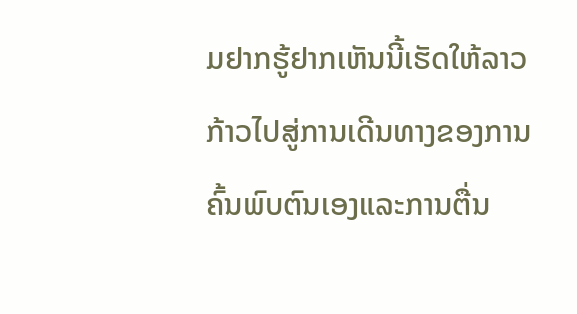ມຢາກຮູ້ຢາກເຫັນນີ້ເຮັດໃຫ້ລາວກ້າວໄປສູ່ການເດີນທາງຂອງການຄົ້ນພົບຕົນເອງແລະການຕື່ນ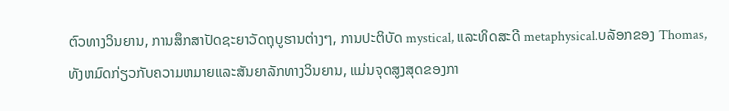ຕົວທາງວິນຍານ, ການສຶກສາປັດຊະຍາວັດຖຸບູຮານຕ່າງໆ, ການປະຕິບັດ mystical, ແລະທິດສະດີ metaphysical.ບລັອກຂອງ Thomas, ທັງຫມົດກ່ຽວກັບຄວາມຫມາຍແລະສັນຍາລັກທາງວິນຍານ, ແມ່ນຈຸດສູງສຸດຂອງກາ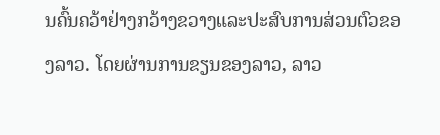ນຄົ້ນຄວ້າຢ່າງກວ້າງຂວາງແລະປະສົບການສ່ວນຕົວຂອງລາວ. ໂດຍຜ່ານການຂຽນຂອງລາວ, ລາວ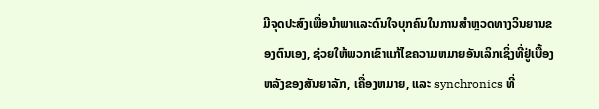ມີຈຸດປະສົງເພື່ອນໍາພາແລະດົນໃຈບຸກຄົນໃນການສໍາຫຼວດທາງວິນຍານຂອງຕົນເອງ, ຊ່ວຍໃຫ້ພວກເຂົາແກ້ໄຂຄວາມຫມາຍອັນເລິກເຊິ່ງທີ່ຢູ່ເບື້ອງຫລັງຂອງສັນຍາລັກ, ເຄື່ອງຫມາຍ, ແລະ synchronics ທີ່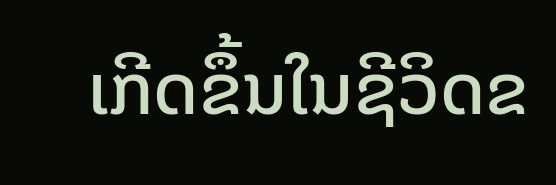ເກີດຂຶ້ນໃນຊີວິດຂ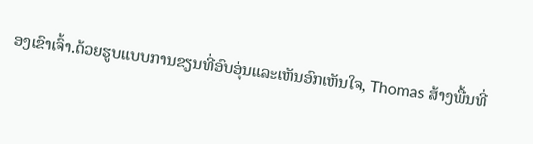ອງເຂົາເຈົ້າ.ດ້ວຍຮູບແບບການຂຽນທີ່ອົບອຸ່ນແລະເຫັນອົກເຫັນໃຈ, Thomas ສ້າງພື້ນທີ່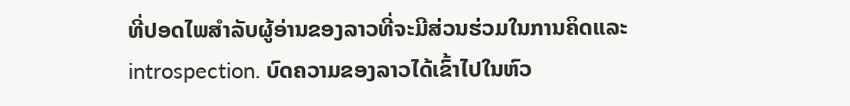ທີ່ປອດໄພສໍາລັບຜູ້ອ່ານຂອງລາວທີ່ຈະມີສ່ວນຮ່ວມໃນການຄິດແລະ introspection. ບົດຄວາມຂອງລາວໄດ້ເຂົ້າໄປໃນຫົວ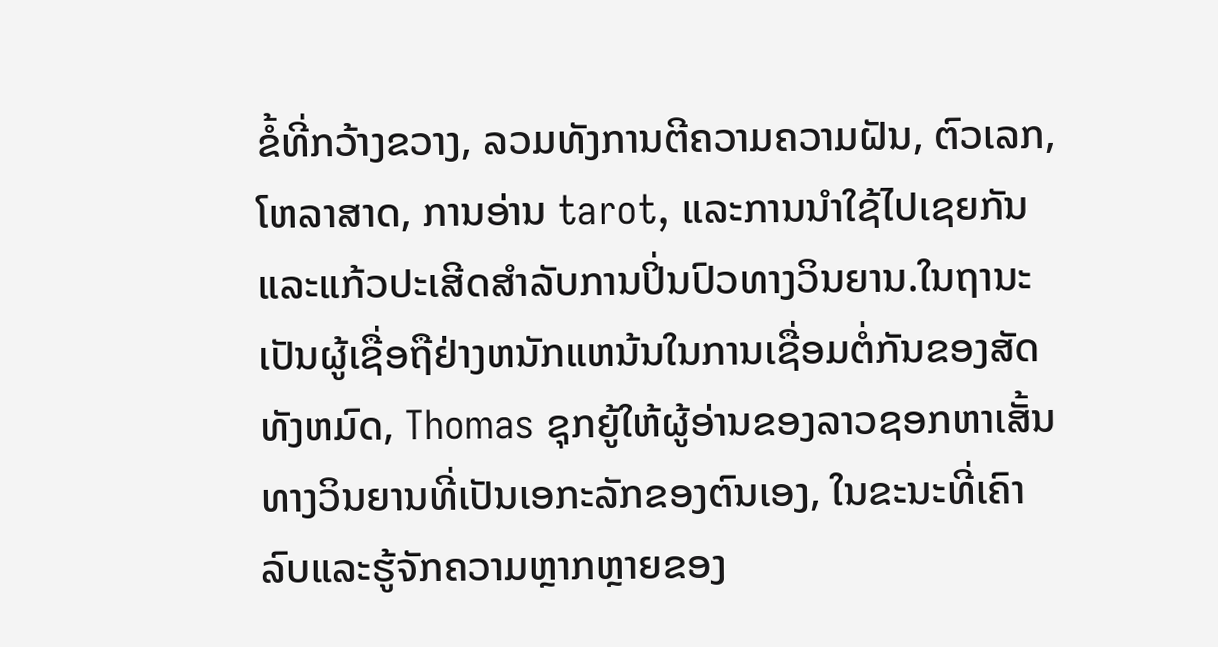ຂໍ້ທີ່ກວ້າງຂວາງ, ລວມທັງການຕີຄວາມຄວາມຝັນ, ຕົວເລກ, ໂຫລາສາດ, ການອ່ານ tarot, ແລະການນໍາໃຊ້ໄປເຊຍກັນແລະແກ້ວປະເສີດສໍາລັບການປິ່ນປົວທາງວິນຍານ.ໃນຖານະເປັນຜູ້ເຊື່ອຖືຢ່າງຫນັກແຫນ້ນໃນການເຊື່ອມຕໍ່ກັນຂອງສັດທັງຫມົດ, Thomas ຊຸກຍູ້ໃຫ້ຜູ້ອ່ານຂອງລາວຊອກຫາເສັ້ນທາງວິນຍານທີ່ເປັນເອກະລັກຂອງຕົນເອງ, ໃນຂະນະທີ່ເຄົາລົບແລະຮູ້ຈັກຄວາມຫຼາກຫຼາຍຂອງ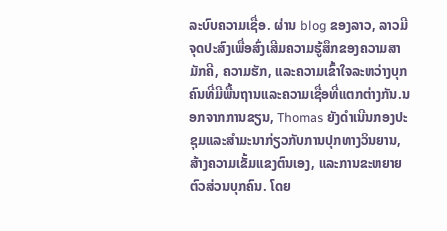ລະບົບຄວາມເຊື່ອ. ຜ່ານ blog ຂອງລາວ, ລາວມີຈຸດປະສົງເພື່ອສົ່ງເສີມຄວາມຮູ້ສຶກຂອງຄວາມສາມັກຄີ, ຄວາມຮັກ, ແລະຄວາມເຂົ້າໃຈລະຫວ່າງບຸກຄົນທີ່ມີພື້ນຖານແລະຄວາມເຊື່ອທີ່ແຕກຕ່າງກັນ.ນອກຈາກການຂຽນ, Thomas ຍັງດໍາເນີນກອງປະຊຸມແລະສໍາມະນາກ່ຽວກັບການປຸກທາງວິນຍານ, ສ້າງຄວາມເຂັ້ມແຂງຕົນເອງ, ແລະການຂະຫຍາຍຕົວສ່ວນບຸກຄົນ. ໂດຍ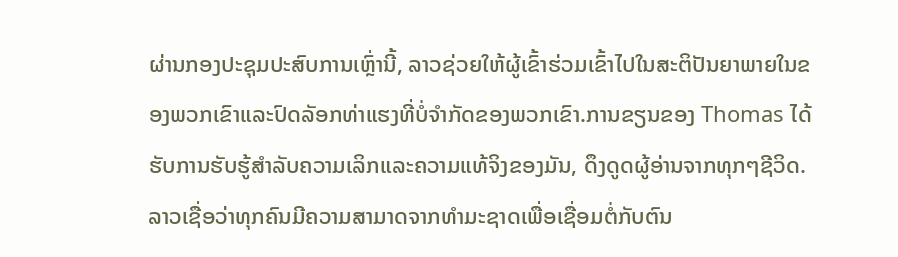ຜ່ານກອງປະຊຸມປະສົບການເຫຼົ່ານີ້, ລາວຊ່ວຍໃຫ້ຜູ້ເຂົ້າຮ່ວມເຂົ້າໄປໃນສະຕິປັນຍາພາຍໃນຂອງພວກເຂົາແລະປົດລັອກທ່າແຮງທີ່ບໍ່ຈໍາກັດຂອງພວກເຂົາ.ການຂຽນຂອງ Thomas ໄດ້ຮັບການຮັບຮູ້ສໍາລັບຄວາມເລິກແລະຄວາມແທ້ຈິງຂອງມັນ, ດຶງດູດຜູ້ອ່ານຈາກທຸກໆຊີວິດ. ລາວເຊື່ອວ່າທຸກຄົນມີຄວາມສາມາດຈາກທໍາມະຊາດເພື່ອເຊື່ອມຕໍ່ກັບຕົນ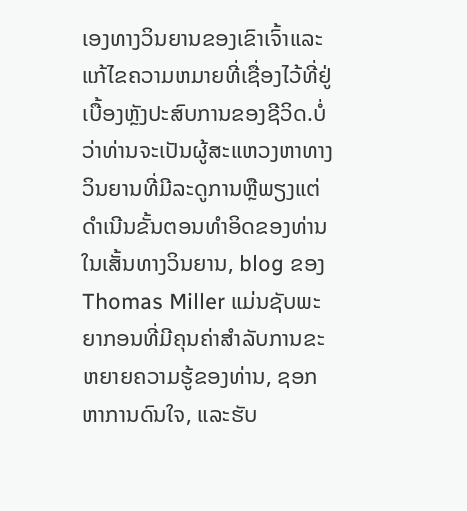ເອງທາງວິນຍານຂອງເຂົາເຈົ້າແລະແກ້ໄຂຄວາມຫມາຍທີ່ເຊື່ອງໄວ້ທີ່ຢູ່ເບື້ອງຫຼັງປະສົບການຂອງຊີວິດ.ບໍ່ວ່າທ່ານຈະເປັນຜູ້ສະແຫວງຫາທາງວິນຍານທີ່ມີລະດູການຫຼືພຽງແຕ່ດໍາເນີນຂັ້ນຕອນທໍາອິດຂອງທ່ານໃນເສັ້ນທາງວິນຍານ, blog ຂອງ Thomas Miller ແມ່ນຊັບພະຍາກອນທີ່ມີຄຸນຄ່າສໍາລັບການຂະຫຍາຍຄວາມຮູ້ຂອງທ່ານ, ຊອກຫາການດົນໃຈ, ແລະຮັບ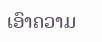ເອົາຄວາມ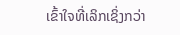ເຂົ້າໃຈທີ່ເລິກເຊິ່ງກວ່າ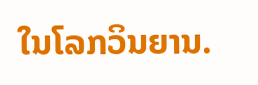ໃນໂລກວິນຍານ.